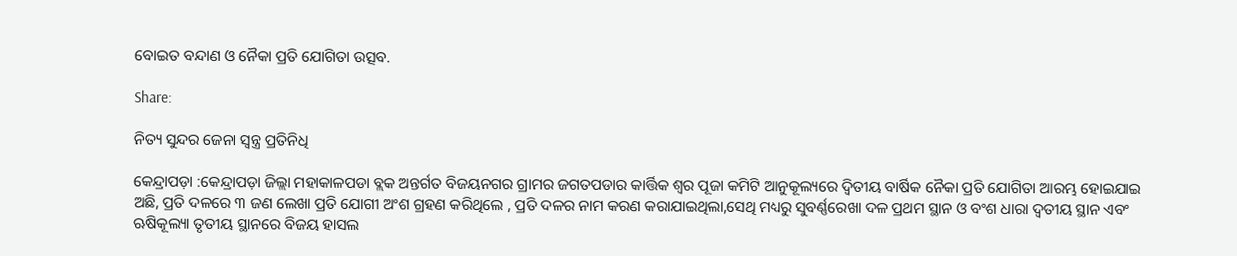ବୋଇତ ବନ୍ଦାଣ ଓ ନୈକା ପ୍ରତି ଯୋଗିତା ଉତ୍ସବ.

Share:

ନିତ୍ୟ ସୁନ୍ଦର ଜେନା ସ୍ୱନ୍ତ୍ର ପ୍ରତିନିଧି

କେନ୍ଦ୍ରାପଡ଼ା :କେନ୍ଦ୍ରାପଡ଼ା ଜିଲ୍ଲା ମହାକାଳପଡା ବ୍ଲକ ଅନ୍ତର୍ଗତ ବିଜୟନଗର ଗ୍ରାମର ଜଗତପଡାର କାର୍ତ୍ତିକ ଶ୍ଵର ପୂଜା କମିଟି ଆନୁକୂଲ୍ୟରେ ଦ୍ଵିତୀୟ ବାର୍ଷିକ ନୈକା ପ୍ରତି ଯୋଗିତା ଆରମ୍ଭ ହୋଇଯାଇ ଅଛି, ପ୍ରତି ଦଳରେ ୩ ଜଣ ଲେଖା ପ୍ରତି ଯୋଗୀ ଅଂଶ ଗ୍ରହଣ କରିଥିଲେ , ପ୍ରତି ଦଳର ନାମ କରଣ କରାଯାଇଥିଲା,ସେଥି ମଧ୍ୟରୁ ସୁବର୍ଣ୍ଣରେଖା ଦଳ ପ୍ରଥମ ସ୍ଥାନ ଓ ବଂଶ ଧାରା ଦ୍ଵତୀୟ ସ୍ଥାନ ଏବଂ ଋଷିକୂଲ୍ୟା ତୃତୀୟ ସ୍ଥାନରେ ବିଜୟ ହାସଲ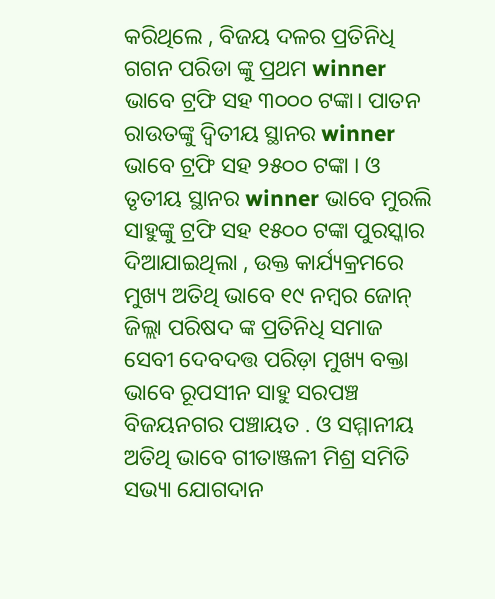କରିଥିଲେ , ବିଜୟ ଦଳର ପ୍ରତିନିଧି ଗଗନ ପରିଡା ଙ୍କୁ ପ୍ରଥମ winner ଭାବେ ଟ୍ରଫି ସହ ୩୦୦୦ ଟଙ୍କା। ପାତନ ରାଉତଙ୍କୁ ଦ୍ଵିତୀୟ ସ୍ଥାନର winner ଭାବେ ଟ୍ରଫି ସହ ୨୫୦୦ ଟଙ୍କା । ଓ ତୃତୀୟ ସ୍ଥାନର winner ଭାବେ ମୁରଲି ସାହୁଙ୍କୁ ଟ୍ରଫି ସହ ୧୫୦୦ ଟଙ୍କା ପୁରସ୍କାର ଦିଆଯାଇଥିଲା , ଉକ୍ତ କାର୍ଯ୍ୟକ୍ରମରେ ମୁଖ୍ୟ ଅତିଥି ଭାବେ ୧୯ ନମ୍ବର ଜୋନ୍ ଜିଲ୍ଲା ପରିଷଦ ଙ୍କ ପ୍ରତିନିଧି ସମାଜ ସେବୀ ଦେବଦତ୍ତ ପରିଡ଼ା ମୁଖ୍ୟ ବକ୍ତା ଭାବେ ରୂପସୀନ ସାହୁ ସରପଞ୍ଚ ବିଜୟନଗର ପଞ୍ଚାୟତ . ଓ ସମ୍ମାନୀୟ ଅତିଥି ଭାବେ ଗୀତାଞ୍ଜଳୀ ମିଶ୍ର ସମିତି ସଭ୍ୟା ଯୋଗଦାନ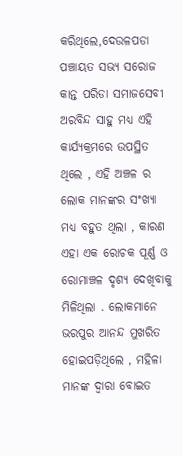କରିଥିଲେ,ଦେଉଳପଡା ପଞ୍ଚାୟତ ସଭ୍ୟ ସରୋଜ କାନ୍ତ ପରିଡା ସମାଜସେବୀ ଅରବିନ୍ଦ ସାହୁ ମଧ୍ୟ ଏହି କାର୍ଯ୍ୟକ୍ରମରେ ଉପସ୍ଥିତ ଥିଲେ , ଏହି ଅଞ୍ଚଳ ର ଲୋକ ମାନଙ୍କର ସଂଖ୍ୟା ମଧ୍ୟ ବହୁତ ଥିଲା , କାରଣ ଏହା ଏକ ରୋଚକ ପୂର୍ଣ୍ଣ ଓ ରୋମାଞ୍ଚଳ ଦୃଶ୍ୟ ଦେଖିବାକୁ ମିଳିଥିଲା . ଲୋକମାନେ ଭରପୁର ଆନନ୍ଦ ମୁଖରିତ ହୋଇପଡ଼ିଥିଲେ , ମହିଳା ମାନଙ୍କ ଦ୍ଵାରା ବୋଇତ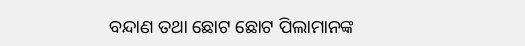ବନ୍ଦାଣ ତଥା ଛୋଟ ଛୋଟ ପିଲାମାନଙ୍କ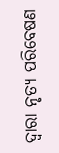ଦ୍ବାରା ନୃତ୍ୟ ପରିବେଷଣ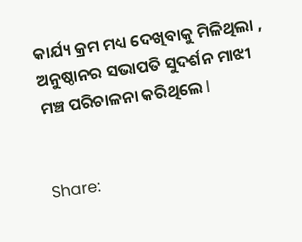କାର୍ଯ୍ୟ କ୍ରମ ମଧ୍ୟ ଦେଖିବାକୁ ମିଳିଥିଲା , ଅନୁଷ୍ଠାନର ସଭାପତି ସୁଦର୍ଶନ ମାଝୀ ମଞ୍ଚ ପରିଚାଳନା କରିଥିଲେ l


Share: